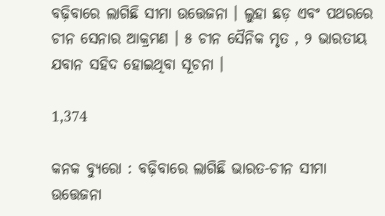ବଢ଼ିବାରେ ଲାଗିଛି ସୀମା ଉତ୍ତେଜନା । ଲୁହା ଛଡ଼ ଏବଂ ପଥରରେ ଚୀନ ସେନାର ଆକ୍ରମଣ । ୫ ଚୀନ ସୈନିକ ମୃତ , ୨ ଭାରତୀୟ ଯବାନ ସହିଦ ହୋଇଥିବା ସୂଚନା ।

1,374

କନକ ବ୍ୟୁରୋ : ବଢ଼ିବାରେ ଲାଗିଛି ଭାରତ-ଚୀନ ସୀମା ଉତ୍ତେଜନା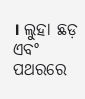। ଲୁହା ଛଡ଼ ଏବଂ ପଥରରେ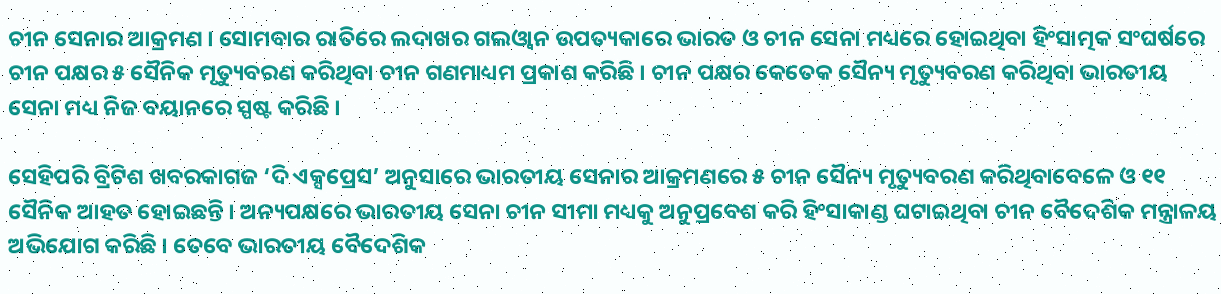ଚୀନ ସେନାର ଆକ୍ରମଣ । ସୋମବାର ରାତିରେ ଲଦାଖର ଗଲଓ୍ଵାନ ଉପତ୍ୟକାରେ ଭାରତ ଓ ଚୀନ ସେନା ମଧ୍ୟରେ ହୋଇଥିବା ହିଂସାତ୍ମକ ସଂଘର୍ଷରେ ଚୀନ ପକ୍ଷର ୫ ସୈନିକ ମୃତ୍ୟୁବରଣ କରିଥିବା ଚୀନ ଗଣମାଧ୍ୟମ ପ୍ରକାଶ କରିଛି । ଚୀନ ପକ୍ଷର କେତେକ ସୈନ୍ୟ ମୃତ୍ୟୁବରଣ କରିଥିବା ଭାରତୀୟ ସେନା ମଧ୍ୟ ନିଜ ବୟାନରେ ସ୍ପଷ୍ଟ କରିଛି ।

ସେହିପରି ବ୍ରିଟିଶ ଖବରକାଗଜ ‘ଦି ଏକ୍ସପ୍ରେସ’ ଅନୁସାରେ ଭାରତୀୟ ସେନାର ଆକ୍ରମଣରେ ୫ ଚୀନ ସୈନ୍ୟ ମୃତ୍ୟୁବରଣ କରିଥିବାବେଳେ ଓ ୧୧ ସୈନିକ ଆହତ ହୋଇଛନ୍ତି । ଅନ୍ୟପକ୍ଷରେ ଭାରତୀୟ ସେନା ଚୀନ ସୀମା ମଧ୍ୟକୁ ଅନୁପ୍ରବେଶ କରି ହିଂସାକାଣ୍ଡ ଘଟାଇଥିବା ଚୀନ ବୈଦେଶିକ ମନ୍ତ୍ରାଳୟ ଅଭିଯୋଗ କରିଛି । ତେବେ ଭାରତୀୟ ବୈଦେଶିକ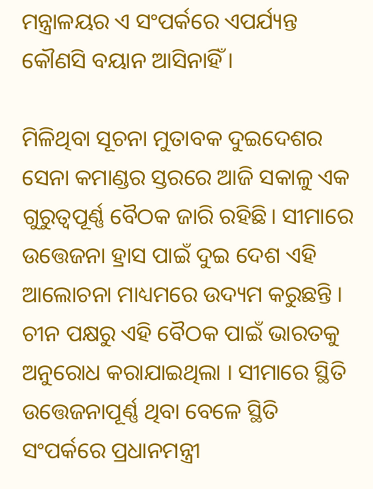ମନ୍ତ୍ରାଳୟର ଏ ସଂପର୍କରେ ଏପର୍ଯ୍ୟନ୍ତ କୌଣସି ବୟାନ ଆସିନାହିଁ ।

ମିଳିଥିବା ସୂଚନା ମୁତାବକ ଦୁଇଦେଶର ସେନା କମାଣ୍ଡର ସ୍ତରରେ ଆଜି ସକାଳୁ ଏକ ଗୁରୁତ୍ୱପୂର୍ଣ୍ଣ ବୈଠକ ଜାରି ରହିଛି। ସୀମାରେ ଉତ୍ତେଜନା ହ୍ରାସ ପାଇଁ ଦୁଇ ଦେଶ ଏହି ଆଲୋଚନା ମାଧ୍ୟମରେ ଉଦ୍ୟମ କରୁଛନ୍ତି । ଚୀନ ପକ୍ଷରୁ ଏହି ବୈଠକ ପାଇଁ ଭାରତକୁ ଅନୁରୋଧ କରାଯାଇଥିଲା । ସୀମାରେ ସ୍ଥିତି ଉତ୍ତେଜନାପୂର୍ଣ୍ଣ ଥିବା ବେଳେ ସ୍ଥିତି ସଂପର୍କରେ ପ୍ରଧାନମନ୍ତ୍ରୀ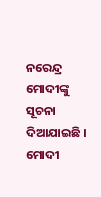ନରେନ୍ଦ୍ର ମୋଦୀଙ୍କୁ ସୂଚନା ଦିଆଯାଇଛି । ମୋଦୀ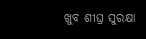ଖୁବ ଶୀଘ୍ର ସୁରକ୍ଷା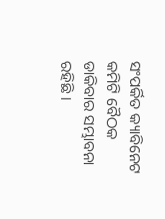ସଂପର୍କିତ କ୍ୟାବିନେଟ କମିଟି ବୈଠକ ଡାକିବାର ସମ୍ଭାବନା ରହିଛି ।